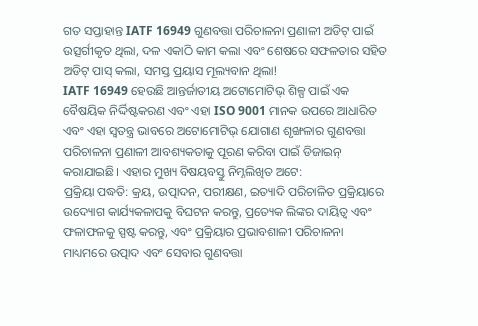ଗତ ସପ୍ତାହାନ୍ତ IATF 16949 ଗୁଣବତ୍ତା ପରିଚାଳନା ପ୍ରଣାଳୀ ଅଡିଟ୍ ପାଇଁ ଉତ୍ସର୍ଗୀକୃତ ଥିଲା, ଦଳ ଏକାଠି କାମ କଲା ଏବଂ ଶେଷରେ ସଫଳତାର ସହିତ ଅଡିଟ୍ ପାସ୍ କଲା, ସମସ୍ତ ପ୍ରୟାସ ମୂଲ୍ୟବାନ ଥିଲା!
IATF 16949 ହେଉଛି ଆନ୍ତର୍ଜାତୀୟ ଅଟୋମୋଟିଭ୍ ଶିଳ୍ପ ପାଇଁ ଏକ ବୈଷୟିକ ନିର୍ଦ୍ଦିଷ୍ଟକରଣ ଏବଂ ଏହା ISO 9001 ମାନକ ଉପରେ ଆଧାରିତ ଏବଂ ଏହା ସ୍ୱତନ୍ତ୍ର ଭାବରେ ଅଟୋମୋଟିଭ୍ ଯୋଗାଣ ଶୃଙ୍ଖଳାର ଗୁଣବତ୍ତା ପରିଚାଳନା ପ୍ରଣାଳୀ ଆବଶ୍ୟକତାକୁ ପୂରଣ କରିବା ପାଇଁ ଡିଜାଇନ୍ କରାଯାଇଛି। ଏହାର ମୁଖ୍ୟ ବିଷୟବସ୍ତୁ ନିମ୍ନଲିଖିତ ଅଟେ:
ପ୍ରକ୍ରିୟା ପଦ୍ଧତି: କ୍ରୟ, ଉତ୍ପାଦନ, ପରୀକ୍ଷଣ, ଇତ୍ୟାଦି ପରିଚାଳିତ ପ୍ରକ୍ରିୟାରେ ଉଦ୍ୟୋଗ କାର୍ଯ୍ୟକଳାପକୁ ବିଘଟନ କରନ୍ତୁ, ପ୍ରତ୍ୟେକ ଲିଙ୍କର ଦାୟିତ୍ୱ ଏବଂ ଫଳାଫଳକୁ ସ୍ପଷ୍ଟ କରନ୍ତୁ, ଏବଂ ପ୍ରକ୍ରିୟାର ପ୍ରଭାବଶାଳୀ ପରିଚାଳନା ମାଧ୍ୟମରେ ଉତ୍ପାଦ ଏବଂ ସେବାର ଗୁଣବତ୍ତା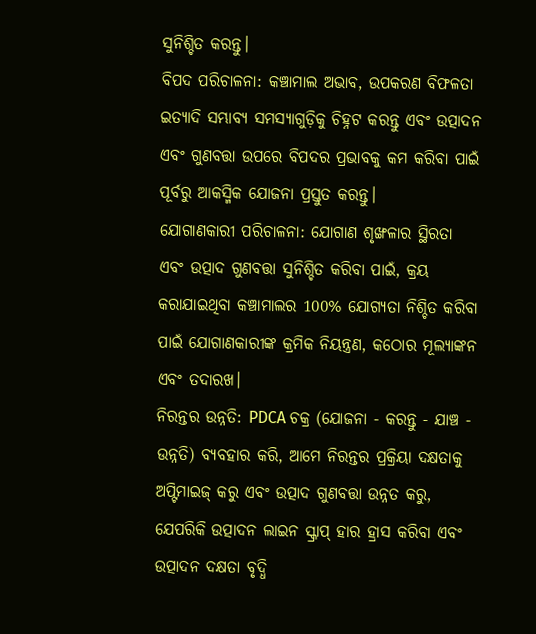ସୁନିଶ୍ଚିତ କରନ୍ତୁ।
ବିପଦ ପରିଚାଳନା: କଞ୍ଚାମାଲ ଅଭାବ, ଉପକରଣ ବିଫଳତା ଇତ୍ୟାଦି ସମ୍ଭାବ୍ୟ ସମସ୍ୟାଗୁଡ଼ିକୁ ଚିହ୍ନଟ କରନ୍ତୁ ଏବଂ ଉତ୍ପାଦନ ଏବଂ ଗୁଣବତ୍ତା ଉପରେ ବିପଦର ପ୍ରଭାବକୁ କମ କରିବା ପାଇଁ ପୂର୍ବରୁ ଆକସ୍ମିକ ଯୋଜନା ପ୍ରସ୍ତୁତ କରନ୍ତୁ।
ଯୋଗାଣକାରୀ ପରିଚାଳନା: ଯୋଗାଣ ଶୃଙ୍ଖଳାର ସ୍ଥିରତା ଏବଂ ଉତ୍ପାଦ ଗୁଣବତ୍ତା ସୁନିଶ୍ଚିତ କରିବା ପାଇଁ, କ୍ରୟ କରାଯାଇଥିବା କଞ୍ଚାମାଲର 100% ଯୋଗ୍ୟତା ନିଶ୍ଚିତ କରିବା ପାଇଁ ଯୋଗାଣକାରୀଙ୍କ କ୍ରମିକ ନିୟନ୍ତ୍ରଣ, କଠୋର ମୂଲ୍ୟାଙ୍କନ ଏବଂ ତଦାରଖ।
ନିରନ୍ତର ଉନ୍ନତି: PDCA ଚକ୍ର (ଯୋଜନା - କରନ୍ତୁ - ଯାଞ୍ଚ - ଉନ୍ନତି) ବ୍ୟବହାର କରି, ଆମେ ନିରନ୍ତର ପ୍ରକ୍ରିୟା ଦକ୍ଷତାକୁ ଅପ୍ଟିମାଇଜ୍ କରୁ ଏବଂ ଉତ୍ପାଦ ଗୁଣବତ୍ତା ଉନ୍ନତ କରୁ, ଯେପରିକି ଉତ୍ପାଦନ ଲାଇନ ସ୍କ୍ରାପ୍ ହାର ହ୍ରାସ କରିବା ଏବଂ ଉତ୍ପାଦନ ଦକ୍ଷତା ବୃଦ୍ଧି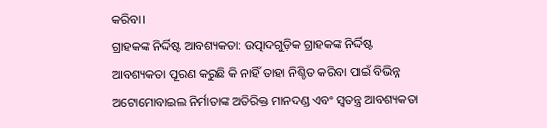କରିବା।
ଗ୍ରାହକଙ୍କ ନିର୍ଦ୍ଦିଷ୍ଟ ଆବଶ୍ୟକତା: ଉତ୍ପାଦଗୁଡ଼ିକ ଗ୍ରାହକଙ୍କ ନିର୍ଦ୍ଦିଷ୍ଟ ଆବଶ୍ୟକତା ପୂରଣ କରୁଛି କି ନାହିଁ ତାହା ନିଶ୍ଚିତ କରିବା ପାଇଁ ବିଭିନ୍ନ ଅଟୋମୋବାଇଲ ନିର୍ମାତାଙ୍କ ଅତିରିକ୍ତ ମାନଦଣ୍ଡ ଏବଂ ସ୍ୱତନ୍ତ୍ର ଆବଶ୍ୟକତା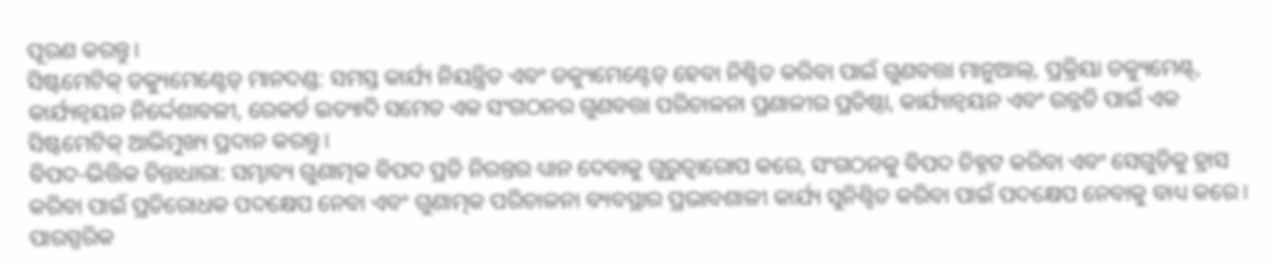ପୂରଣ କରନ୍ତୁ।
ସିଷ୍ଟମେଟିକ୍ ଡକ୍ୟୁମେଣ୍ଟେଡ୍ ମାନଦଣ୍ଡ: ସମସ୍ତ କାର୍ଯ୍ୟ ନିୟନ୍ତ୍ରିତ ଏବଂ ଡକ୍ୟୁମେଣ୍ଟେଡ୍ ହେବା ନିଶ୍ଚିତ କରିବା ପାଇଁ ଗୁଣବତ୍ତା ମାନୁଆଲ୍, ପ୍ରକ୍ରିୟା ଡକ୍ୟୁମେଣ୍ଟ୍, କାର୍ଯ୍ୟନ୍ୱୟନ ନିର୍ଦ୍ଦେଶାବଳୀ, ରେକର୍ଡ ଇତ୍ୟାଦି ସମେତ ଏକ ସଂଗଠନର ଗୁଣବତ୍ତା ପରିଚାଳନା ପ୍ରଣାଳୀର ପ୍ରତିଷ୍ଠା, କାର୍ଯ୍ୟାନ୍ୱୟନ ଏବଂ ଉନ୍ନତି ପାଇଁ ଏକ ସିଷ୍ଟମେଟିକ୍ ଆଭିମୁଖ୍ୟ ପ୍ରଦାନ କରନ୍ତୁ।
ବିପଦ-ଭିତ୍ତିକ ଚିନ୍ତାଧାରା: ସମ୍ଭାବ୍ୟ ଗୁଣାତ୍ମକ ବିପଦ ପ୍ରତି ନିରନ୍ତର ଧ୍ୟାନ ଦେବାକୁ ଗୁରୁତ୍ୱାରୋପ କରେ, ସଂଗଠନକୁ ବିପଦ ଚିହ୍ନଟ କରିବା ଏବଂ ସେଗୁଡ଼ିକୁ ହ୍ରାସ କରିବା ପାଇଁ ପ୍ରତିରୋଧକ ପଦକ୍ଷେପ ନେବା ଏବଂ ଗୁଣାତ୍ମକ ପରିଚାଳନା ବ୍ୟବସ୍ଥାର ପ୍ରଭାବଶାଳୀ କାର୍ଯ୍ୟ ସୁନିଶ୍ଚିତ କରିବା ପାଇଁ ପଦକ୍ଷେପ ନେବାକୁ ବାଧ୍ୟ କରେ।
ପାରସ୍ପରିକ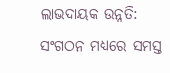ଲାଭଦାୟକ ଉନ୍ନତି: ସଂଗଠନ ମଧ୍ୟରେ ସମସ୍ତ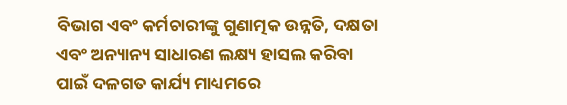ବିଭାଗ ଏବଂ କର୍ମଚାରୀଙ୍କୁ ଗୁଣାତ୍ମକ ଉନ୍ନତି, ଦକ୍ଷତା ଏବଂ ଅନ୍ୟାନ୍ୟ ସାଧାରଣ ଲକ୍ଷ୍ୟ ହାସଲ କରିବା ପାଇଁ ଦଳଗତ କାର୍ଯ୍ୟ ମାଧ୍ୟମରେ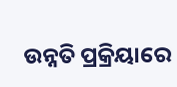ଉନ୍ନତି ପ୍ରକ୍ରିୟାରେ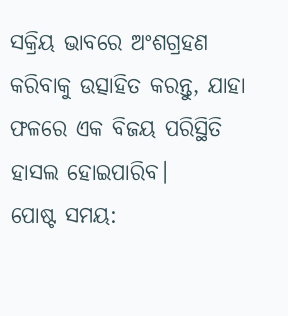ସକ୍ରିୟ ଭାବରେ ଅଂଶଗ୍ରହଣ କରିବାକୁ ଉତ୍ସାହିତ କରନ୍ତୁ, ଯାହା ଫଳରେ ଏକ ବିଜୟ ପରିସ୍ଥିତି ହାସଲ ହୋଇପାରିବ।
ପୋଷ୍ଟ ସମୟ: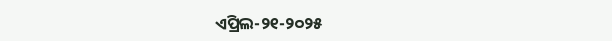ଏପ୍ରିଲ-୨୧-୨୦୨୫